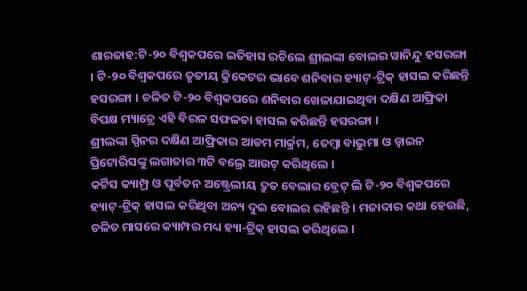ଶାରଜାହ:ଟି-୨୦ ବିଶ୍ବକପରେ ଇତିହାସ ରଚିଲେ ଶ୍ରୀଲଙ୍କା ବୋଲର ୱାନିନ୍ଦୁ ହସରଙ୍ଗା । ଟି-୨୦ ବିଶ୍ବକପରେ ତୃତୀୟ କ୍ରିକେଟର ଭାବେ ଶନିବାର ହ୍ୟାଟ୍-ଟ୍ରିକ୍ ହାସଲ କରିଛନ୍ତି ହସରଙ୍ଗା । ଚଳିତ ଟି-୨୦ ବିଶ୍ବକପରେ ଶନିବାର ଖେଳାଯାଇଥିବା ଦକ୍ଷିଣ ଆଫ୍ରିକା ବିପକ୍ଷ ମ୍ୟାଚ୍ରେ ଏହି ବିରଳ ସଫଳତା ହାସଲ କରିଛନ୍ତି ହସରଙ୍ଗା ।
ଶ୍ରୀଲଙ୍କା ସ୍ପିନର ଦକ୍ଷିଣ ଆଫ୍ରିକାର ଆଡମ ମାର୍କ୍ରମ, ତେମ୍ବା ବାଭୁମା ଓ ଡ୍ବାଇନ ପ୍ରିଟୋରିସଙ୍କୁ ଲଗାତାର ୩ଟି ବଲ୍ରେ ଆଉଟ୍ କରିଥିଲେ ।
କର୍ଟିସ କ୍ୟାମ୍ପ୍ର ଓ ପୂର୍ବତନ ଅଷ୍ଟ୍ରେଲୀୟ ଦ୍ରୁତ ବେଲାର ବ୍ରେଟ୍ ଲି ଟି-୨୦ ବିଶ୍ବକପରେ ହ୍ୟାଟ୍-ଟ୍ରିକ୍ ହାସଲ କରିଥିବା ଅନ୍ୟ ଦୁଇ ବୋଲର ରହିଛନ୍ତି । ମଜାଦାର କଥା ହେଉଛି, ଚଳିତ ମାସରେ କ୍ୟାମ୍ପର ମଧ୍ୟ ହ୍ୟା-ଟ୍ରିକ୍ ହାସଲ କରିଥିଲେ ।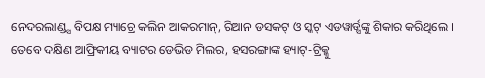ନେଦରଲାଣ୍ଡ୍ସ ବିପକ୍ଷ ମ୍ୟାଚ୍ରେ କଲିନ ଆକରମାନ୍, ରିଆନ ଡସକଟ୍ ଓ ସ୍କଟ୍ ଏଡୱାର୍ଡ୍ସଙ୍କୁ ଶିକାର କରିଥିଲେ ।
ତେବେ ଦକ୍ଷିଣ ଆଫ୍ରିକୀୟ ବ୍ୟାଟର ଡେଭିଡ ମିଲର, ହସରଙ୍ଗାଙ୍କ ହ୍ୟାଟ୍-ଟ୍ରିକ୍କୁ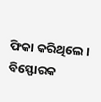ଫିକା କରିଥିଲେ । ବିସ୍ଫୋରକ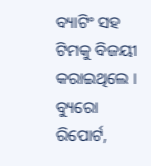ବ୍ୟାଟିଂ ସହ ଟିମକୁ ବିଜୟୀ କରାଇଥିଲେ ।
ବ୍ୟୁରୋ ରିପୋର୍ଟ,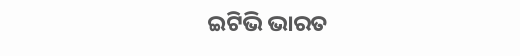ଇଟିଭି ଭାରତ